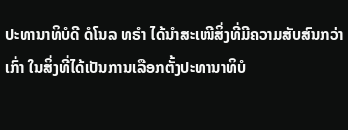ປະທານາທິບໍດີ ດໍໂນລ ທຣຳ ໄດ້ນຳສະເໜີສິ່ງທີ່ມີຄວາມສັບສົນກວ່າເກົ່າ ໃນສິ່ງທີ່ໄດ້ເປັນການເລືອກຕັ້ງປະທານາທິບໍ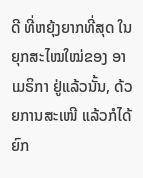ດີ ທີ່ຫຍຸ້ງຍາກທີ່ສຸດ ໃນຍຸກສະໄໝໃໝ່ຂອງ ອາເມຣິກາ ຢູ່ແລ້ວນັ້ນ, ດ້ວຍການສະເໜີ ແລ້ວກໍໄດ້ຍົກ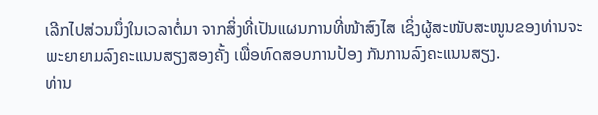ເລີກໄປສ່ວນນຶ່ງໃນເວລາຕໍ່ມາ ຈາກສິ່ງທີ່ເປັນແຜນການທີ່ໜ້າສົງໄສ ເຊິ່ງຜູ້ສະໜັບສະໜູນຂອງທ່ານຈະພະຍາຍາມລົງຄະແນນສຽງສອງຄັ້ງ ເພື່ອທົດສອບການປ້ອງ ກັນການລົງຄະແນນສຽງ.
ທ່ານ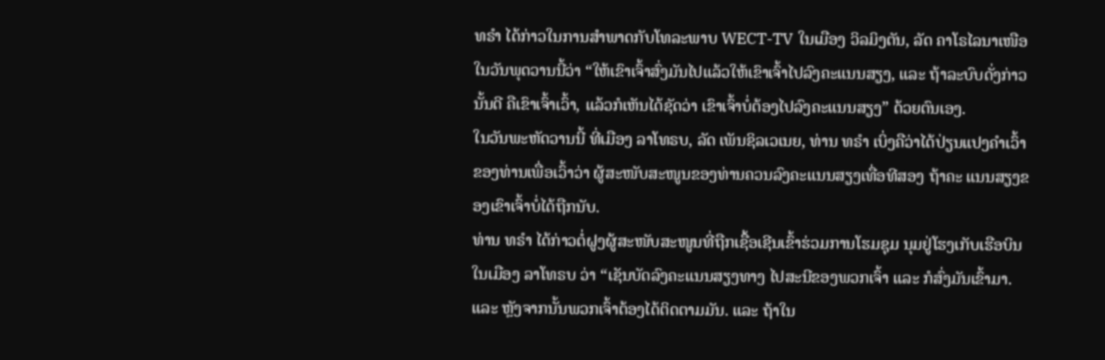ທຣຳ ໄດ້ກ່າວໃນການສຳພາດກັບໂທລະພາບ WECT-TV ໃນເມືອງ ວິລມິງຕັນ, ລັດ ຄາໂຣໄລນາເໜືອ ໃນວັນພຸດວານນີ້ວ່າ “ໃຫ້ເຂົາເຈົ້າສົ່ງມັນໄປແລ້ວໃຫ້ເຂົາເຈົ້າໄປລົງຄະແນນສຽງ, ແລະ ຖ້າລະບົບດັ່ງກ່າວນັ້ນດີ ຄືເຂົາເຈົ້າເວົ້າ, ແລ້ວກໍເຫັນໄດ້ຊັດວ່າ ເຂົາເຈົ້າບໍ່ຕ້ອງໄປລົງຄະແນນສຽງ” ດ້ວຍຕົນເອງ.
ໃນວັນພະຫັດວານນີ້ ທີ່ເມືອງ ລາໂທຣບ, ລັດ ເພັນຊິລເວເນຍ, ທ່ານ ທຣຳ ເບິ່ງຄືວ່າໄດ້ປ່ຽນແປງຄຳເວົ້າຂອງທ່ານເພື່ອເວົ້າວ່າ ຜູ້ສະໜັບສະໜູນຂອງທ່ານຄວນລົງຄະແນນສຽງເທື່ອທີສອງ ຖ້າຄະ ແນນສຽງຂອງເຂົາເຈົ້າບໍ່ໄດ້ຖືກນັບ.
ທ່ານ ທຣຳ ໄດ້ກ່າວຕໍ່ຝູງຜູ້ສະໜັບສະໜູນທີ່ຖືກເຊື້ອເຊີນເຂົ້າຮ່ວມການໂຮມຊຸມ ນຸມຢູ່ໂຮງເກັບເຮືອບິນໃນເມືອງ ລາໂທຣບ ວ່າ “ເຊັນບັດລົງຄະແນນສຽງທາງ ໄປສະນີຂອງພວກເຈົ້າ ແລະ ກໍສົ່ງມັນເຂົ້າມາ. ແລະ ຫຼັງຈາກນັ້ນພວກເຈົ້າຕ້ອງໄດ້ຕິດຕາມມັນ. ແລະ ຖ້າໃນ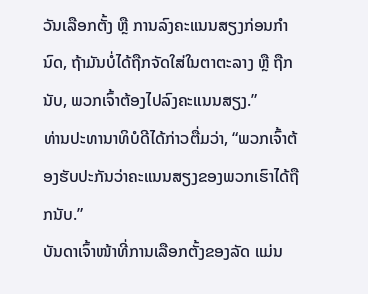ວັນເລືອກຕັ້ງ ຫຼື ການລົງຄະແນນສຽງກ່ອນກຳນົດ, ຖ້າມັນບໍ່ໄດ້ຖືກຈັດໃສ່ໃນຕາຕະລາງ ຫຼື ຖືກນັບ, ພວກເຈົ້າຕ້ອງໄປລົງຄະແນນສຽງ.”
ທ່ານປະທານາທິບໍດີໄດ້ກ່າວຕື່ມວ່າ, “ພວກເຈົ້າຕ້ອງຮັບປະກັນວ່າຄະແນນສຽງຂອງພວກເຮົາໄດ້ຖືກນັບ.”
ບັນດາເຈົ້າໜ້າທີ່ການເລືອກຕັ້ງຂອງລັດ ແມ່ນ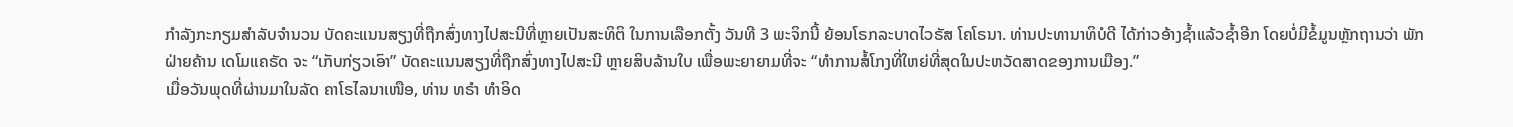ກຳລັງກະກຽມສຳລັບຈຳນວນ ບັດຄະແນນສຽງທີ່ຖືກສົ່ງທາງໄປສະນີທີ່ຫຼາຍເປັນສະທິຕິ ໃນການເລືອກຕັ້ງ ວັນທີ 3 ພະຈິກນີ້ ຍ້ອນໂຣກລະບາດໄວຣັສ ໂຄໂຣນາ. ທ່ານປະທານາທິບໍດີ ໄດ້ກ່າວອ້າງຊໍ້າແລ້ວຊໍ້າອີກ ໂດຍບໍ່ມີຂໍ້ມູນຫຼັກຖານວ່າ ພັກຝ່າຍຄ້ານ ເດໂມແຄຣັດ ຈະ “ເກັບກ່ຽວເອົາ” ບັດຄະແນນສຽງທີ່ຖືກສົ່ງທາງໄປສະນີ ຫຼາຍສິບລ້ານໃບ ເພື່ອພະຍາຍາມທີ່ຈະ “ທຳການສໍ້ໂກງທີ່ໃຫຍ່ທີ່ສຸດໃນປະຫວັດສາດຂອງການເມືອງ.”
ເມື່ອວັນພຸດທີ່ຜ່ານມາໃນລັດ ຄາໂຣໄລນາເໜືອ, ທ່ານ ທຣຳ ທຳອິດ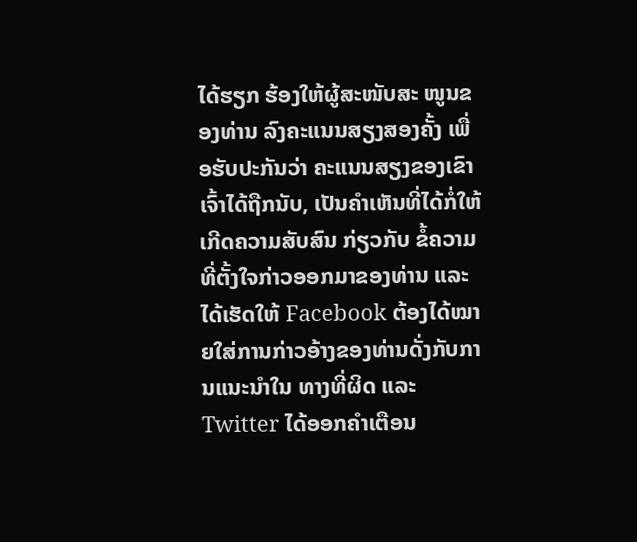ໄດ້ຮຽກ ຮ້ອງໃຫ້ຜູ້ສະໜັບສະ ໜູນຂອງທ່ານ ລົງຄະແນນສຽງສອງຄັ້ງ ເພື່ອຮັບປະກັນວ່າ ຄະແນນສຽງຂອງເຂົາເຈົ້າໄດ້ຖືກນັບ, ເປັນຄຳເຫັນທີ່ໄດ້ກໍ່ໃຫ້ເກີດຄວາມສັບສົນ ກ່ຽວກັບ ຂໍ້ຄວາມທີ່ຕັ້ງໃຈກ່າວອອກມາຂອງທ່ານ ແລະ ໄດ້ເຮັດໃຫ້ Facebook ຕ້ອງໄດ້ໝາຍໃສ່ການກ່າວອ້າງຂອງທ່ານດັ່ງກັບການແນະນຳໃນ ທາງທີ່ຜິດ ແລະ Twitter ໄດ້ອອກຄຳເຕືອນ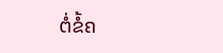ຕໍ່ຂໍ້ຄ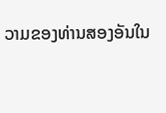ວາມຂອງທ່ານສອງອັນໃນ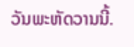ວັນພະຫັດວານນີ້.